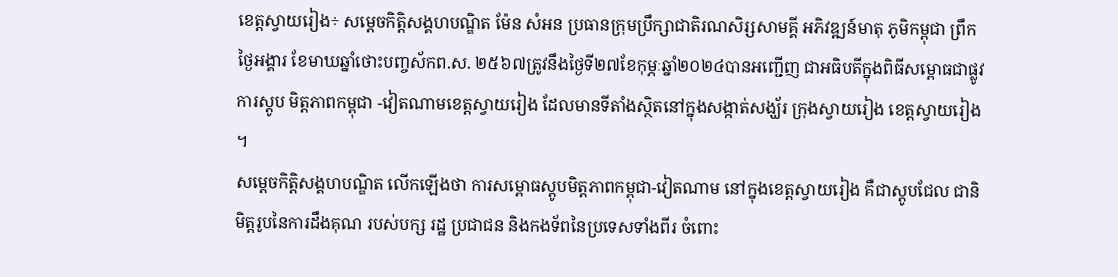ខេត្តស្វាយរៀង÷ សម្តេចកិត្តិសង្គហបណ្ឌិត ម៉ែន សំអន ប្រធានក្រុមប្រឹក្សាជាតិរណសិរ្សសាមគ្គី អភិវឌ្ឍន៍មាតុ ភូមិកម្ពុជា ព្រឹកថ្ងៃអង្គារ ខែមាឃឆ្នាំថោះបញ្ចស័កព.ស. ២៥៦៧ត្រូវនឹងថ្ងៃទី២៧ខែកុម្ភៈឆ្នាំ២០២៤បានអញ្ជើញ ជាអធិបតីក្នុងពិធីសម្ពោធជាផ្លូវការស្តូប មិត្តភាពកម្ពុជា -វៀតណាមខេត្តស្វាយរៀង ដែលមានទីតាំងស្ថិតនៅក្នុងសង្កាត់សង្ឃ័រ ក្រុងស្វាយរៀង ខេត្តស្វាយរៀង ។
សម្តេចកិត្តិសង្គហបណ្ឌិត លើកឡើងថា ការសម្ពោធស្តូបមិត្តភាពកម្ពុជា-វៀតណាម នៅក្នុងខេត្តស្វាយរៀង គឺជាស្តូបជែល ជានិមិត្តរូបនៃការដឹងគុណ របស់បក្ស រដ្ឋ ប្រជាជន និងកងទ័ពនៃប្រទេសទាំងពីរ ចំពោះ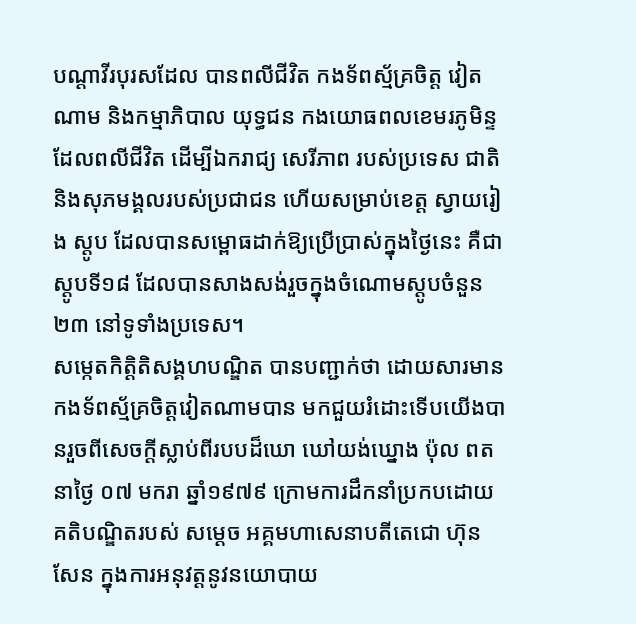បណ្តាវីរបុរសដែល បានពលីជីវិត កងទ័ពស្ម័គ្រចិត្ត វៀតណាម និងកម្មាភិបាល យុទ្ធជន កងយោធពលខេមរភូមិន្ទ ដែលពលីជីវិត ដើម្បីឯករាជ្យ សេរីភាព របស់ប្រទេស ជាតិ និងសុភមង្គលរបស់ប្រជាជន ហើយសម្រាប់ខេត្ត ស្វាយរៀង ស្តូប ដែលបានសម្ពោធដាក់ឱ្យប្រើប្រាស់ក្នុងថ្ងៃនេះ គឺជាស្តូបទី១៨ ដែលបានសាងសង់រួចក្នុងចំណោមស្តូបចំនួន ២៣ នៅទូទាំងប្រទេស។
សម្កេតកិត្តិតិសង្គហបណ្ឌិត បានបញ្ជាក់ថា ដោយសារមានកងទ័ពស្ម័គ្រចិត្តវៀតណាមបាន មកជួយរំដោះទើបយើងបានរួចពីសេចក្តីស្លាប់ពីរបបដ៏ឃោ ឃៅយង់ឃ្នោង ប៉ុល ពត នាថ្ងៃ ០៧ មករា ឆ្នាំ១៩៧៩ ក្រោមការដឹកនាំប្រកបដោយគតិបណ្ឌិតរបស់ សម្ដេច អគ្គមហាសេនាបតីតេជោ ហ៊ុន សែន ក្នុងការអនុវត្តនូវនយោបាយ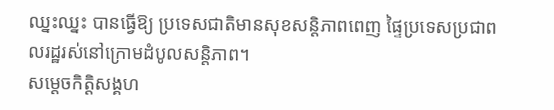ឈ្នះឈ្នះ បានធ្វើឱ្យ ប្រទេសជាតិមានសុខសន្ដិភាពពេញ ផ្ទៃប្រទេសប្រជាពលរដ្ឋរស់នៅក្រោមដំបូលសន្ដិភាព។
សម្តេចកិត្តិសង្គហ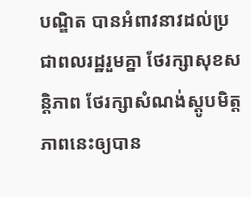បណ្ឌិត បានអំពាវនាវដល់ប្រជាពលរដ្ឋរួមគ្នា ថែរក្សាសុខសន្ដិភាព ថែរក្សាសំណង់ស្តូបមិត្តភាពនេះឲ្យបាន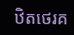ឋិតថេរគ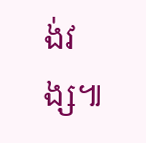ង់វង្ស៕